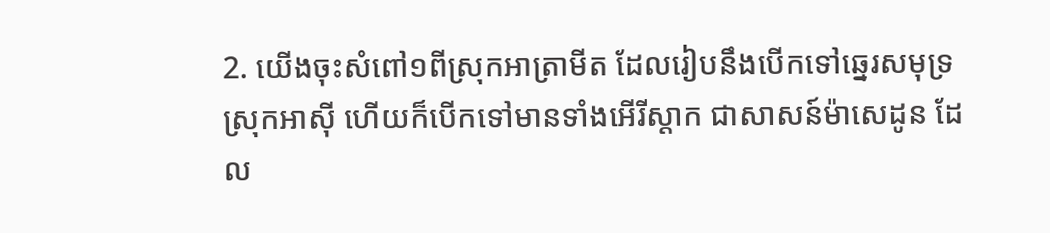2. យើងចុះសំពៅ១ពីស្រុកអាត្រាមីត ដែលរៀបនឹងបើកទៅឆ្នេរសមុទ្រស្រុកអាស៊ី ហើយក៏បើកទៅមានទាំងអើរីស្តាក ជាសាសន៍ម៉ាសេដូន ដែល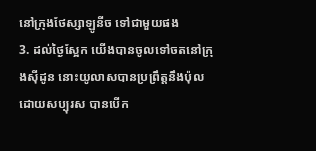នៅក្រុងថែស្សាឡូនីច ទៅជាមួយផង
3. ដល់ថ្ងៃស្អែក យើងបានចូលទៅចតនៅក្រុងស៊ីដូន នោះយូលាសបានប្រព្រឹត្តនឹងប៉ុលដោយសប្បុរស បានបើក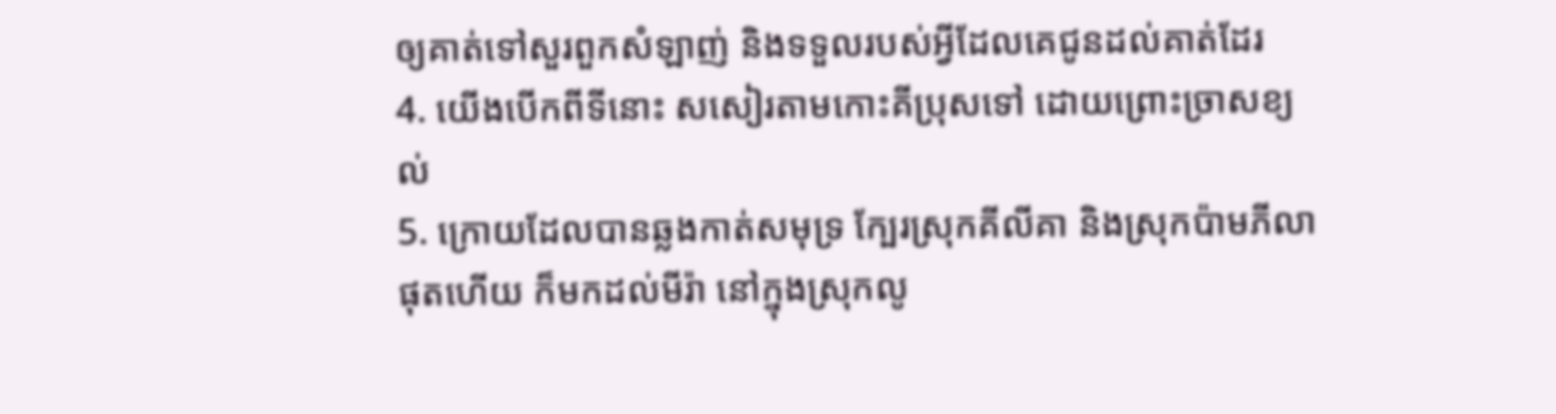ឲ្យគាត់ទៅសួរពួកសំឡាញ់ និងទទួលរបស់អ្វីដែលគេជូនដល់គាត់ដែរ
4. យើងបើកពីទីនោះ សសៀរតាមកោះគីប្រុសទៅ ដោយព្រោះច្រាសខ្យល់
5. ក្រោយដែលបានឆ្លងកាត់សមុទ្រ ក្បែរស្រុកគីលីគា និងស្រុកប៉ាមភីលាផុតហើយ ក៏មកដល់មីរ៉ា នៅក្នុងស្រុកលូ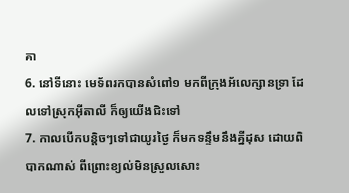គា
6. នៅទីនោះ មេទ័ពរកបានសំពៅ១ មកពីក្រុងអ័លេក្សានទ្រា ដែលទៅស្រុកអ៊ីតាលី ក៏ឲ្យយើងជិះទៅ
7. កាលបើកបន្តិចៗទៅជាយូរថ្ងៃ ក៏មកទន្ទឹមនឹងគ្នីដុស ដោយពិបាកណាស់ ពីព្រោះខ្យល់មិនស្រួលសោះ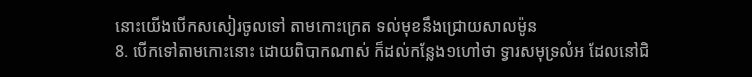នោះយើងបើកសសៀរចូលទៅ តាមកោះក្រេត ទល់មុខនឹងជ្រោយសាលម៉ូន
8. បើកទៅតាមកោះនោះ ដោយពិបាកណាស់ ក៏ដល់កន្លែង១ហៅថា ទ្វារសមុទ្រលំអ ដែលនៅជិ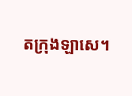តក្រុងឡាសេ។